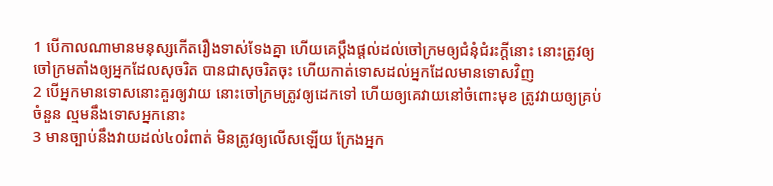1 បើកាលណាមានមនុស្សកើតរឿងទាស់ទែងគ្នា ហើយគេប្តឹងផ្តល់ដល់ចៅក្រមឲ្យជំនុំជំរះក្តីនោះ នោះត្រូវឲ្យចៅក្រមតាំងឲ្យអ្នកដែលសុចរិត បានជាសុចរិតចុះ ហើយកាត់ទោសដល់អ្នកដែលមានទោសវិញ
2 បើអ្នកមានទោសនោះគួរឲ្យវាយ នោះចៅក្រមត្រូវឲ្យដេកទៅ ហើយឲ្យគេវាយនៅចំពោះមុខ ត្រូវវាយឲ្យគ្រប់ចំនួន ល្មមនឹងទោសអ្នកនោះ
3 មានច្បាប់នឹងវាយដល់៤០រំពាត់ មិនត្រូវឲ្យលើសឡើយ ក្រែងអ្នក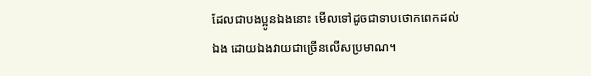ដែលជាបងប្អូនឯងនោះ មើលទៅដូចជាទាបថោកពេកដល់ឯង ដោយឯងវាយជាច្រើនលើសប្រមាណ។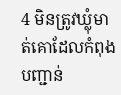4 មិនត្រូវឃ្លុំមាត់គោដែលកំពុងបញ្ជាន់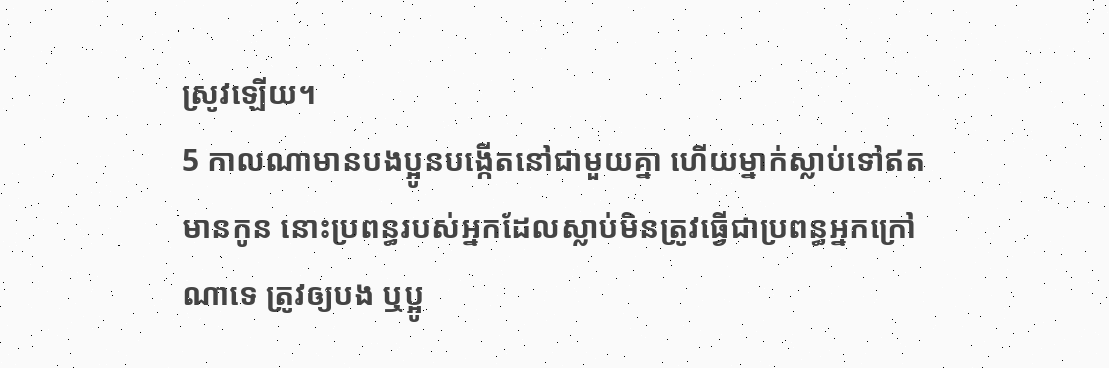ស្រូវឡើយ។
5 កាលណាមានបងប្អូនបង្កើតនៅជាមួយគ្នា ហើយម្នាក់ស្លាប់ទៅឥតមានកូន នោះប្រពន្ធរបស់អ្នកដែលស្លាប់មិនត្រូវធ្វើជាប្រពន្ធអ្នកក្រៅណាទេ ត្រូវឲ្យបង ឬប្អូ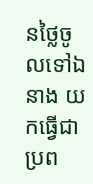នថ្លៃចូលទៅឯនាង យកធ្វើជាប្រព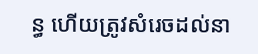ន្ធ ហើយត្រូវសំរេចដល់នា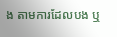ង តាមការដែលបង ឬ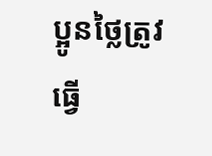ប្អូនថ្លៃត្រូវធ្វើ